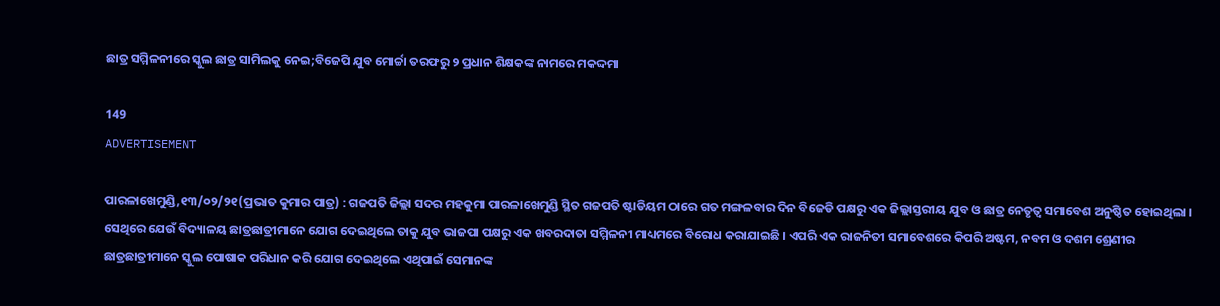ଛାତ୍ର ସମ୍ମିଳନୀରେ ସ୍କୁଲ ଛାତ୍ର ସାମିଲକୁ ନେଇ;ବିଜେପି ଯୁବ ମୋର୍ଚ୍ଚା ତରଫରୁ ୨ ପ୍ରଧାନ ଶିକ୍ଷକଙ୍କ ନାମରେ ମକଦ୍ଦମା

149
ADVERTISEMENT

ପାରଳାଖେମୁଣ୍ଡି,୧୩/୦୨/୨୧(ପ୍ରଭାତ କୁମାର ପାତ୍ର) : ଗଜପତି ଜିଲ୍ଲା ସଦର ମହକୁମା ପାରଳାଖେମୁଣ୍ଡି ସ୍ଥିତ ଗଜପତି ଷ୍ଟାଡିୟମ ଠାରେ ଗତ ମଙ୍ଗଳବାର ଦିନ ବିଜେଡି ପକ୍ଷରୁ ଏକ ଜିଲ୍ଲାସ୍ତରୀୟ ଯୁବ ଓ ଛାତ୍ର ନେତୃତ୍ୱ ସମାବେଶ ଅନୁଷ୍ଠିତ ହୋଇଥିଲା । ସେଥିରେ ଯେଉଁ ବିଦ୍ୟାଳୟ ଛାତ୍ରଛାତ୍ରୀମାନେ ଯୋଗ ଦେଇଥିଲେ ତାକୁ ଯୁବ ଭାଜପା ପକ୍ଷରୁ ଏକ ଖବରଦାତା ସମ୍ମିଳନୀ ମାଧ୍ୟମରେ ବିରୋଧ କରାଯାଇଛି । ଏପରି ଏକ ରାଜନିତୀ ସମାବେଶରେ କିପରି ଅଷ୍ଟମ, ନବମ ଓ ଦଶମ ଶ୍ରେଣୀର ଛାତ୍ରଛାତ୍ରୀମାନେ ସ୍କୁଲ ପୋଷାକ ପରିଧାନ କରି ଯୋଗ ଦେଇଥିଲେ ଏଥିପାଇଁ ସେମାନଙ୍କ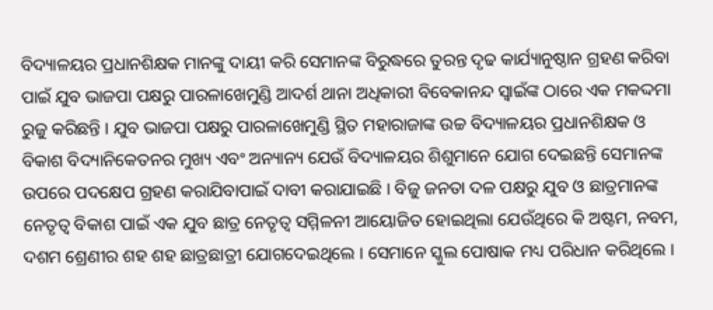ବିଦ୍ୟାଳୟର ପ୍ରଧାନଶିକ୍ଷକ ମାନଙ୍କୁ ଦାୟୀ କରି ସେମାନଙ୍କ ବିରୁଦ୍ଧରେ ତୁରନ୍ତ ଦୃଢ କାର୍ଯ୍ୟାନୁଷ୍ଠାନ ଗ୍ରହଣ କରିବା ପାଇଁ ଯୁବ ଭାଜପା ପକ୍ଷରୁ ପାରଳାଖେମୁଣ୍ଡି ଆଦର୍ଶ ଥାନା ଅଧିକାରୀ ବିବେକାନନ୍ଦ ସ୍ୱାଇଁଙ୍କ ଠାରେ ଏକ ମକଦ୍ଦମା ରୁଜୁ କରିଛନ୍ତି । ଯୁବ ଭାଜପା ପକ୍ଷରୁ ପାରଳାଖେମୁଣ୍ଡି ସ୍ଥିତ ମହାରାଜାଙ୍କ ଉଚ୍ଚ ବିଦ୍ୟାଳୟର ପ୍ରଧାନଶିକ୍ଷକ ଓ ବିକାଶ ବିଦ୍ୟାନିକେତନର ମୁଖ୍ୟ ଏବଂ ଅନ୍ୟାନ୍ୟ ଯେଉଁ ବିଦ୍ୟାଳୟର ଶିଶୁମାନେ ଯୋଗ ଦେଇଛନ୍ତି ସେମାନଙ୍କ ଉପରେ ପଦକ୍ଷେପ ଗ୍ରହଣ କରାଯିବାପାଇଁ ଦାବୀ କରାଯାଇଛି । ବିଜୁ ଜନତା ଦଳ ପକ୍ଷରୁ ଯୁବ ଓ ଛାତ୍ରମାନଙ୍କ ନେତୃତ୍ୱ ବିକାଶ ପାଇଁ ଏକ ଯୁବ ଛାତ୍ର ନେତୃତ୍ୱ ସମ୍ମିଳନୀ ଆୟୋଜିତ ହୋଇଥିଲା ଯେଉଁଥିରେ କି ଅଷ୍ଟମ, ନବମ, ଦଶମ ଶ୍ରେଣୀର ଶହ ଶହ ଛାତ୍ରଛାତ୍ରୀ ଯୋଗଦେଇଥିଲେ । ସେମାନେ ସ୍କୁଲ ପୋଷାକ ମଧ୍ୟ ପରିଧାନ କରିଥିଲେ ।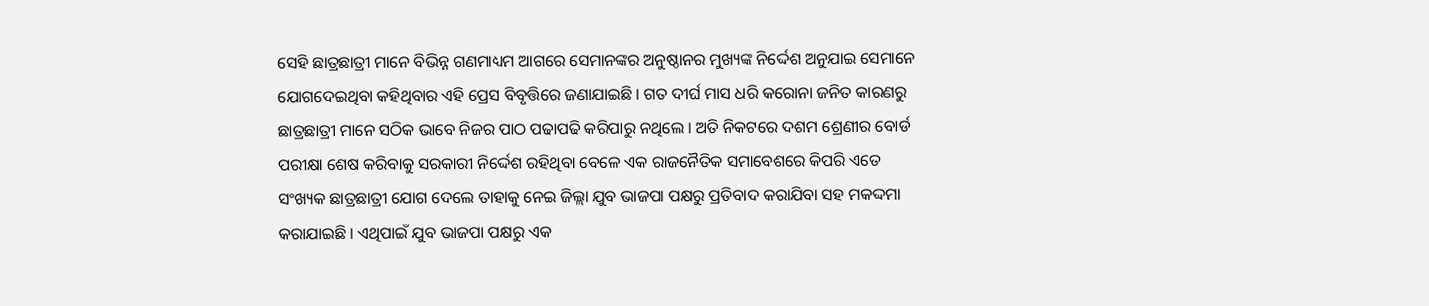ସେହି ଛାତ୍ରଛାତ୍ରୀ ମାନେ ବିଭିନ୍ନ ଗଣମାଧ୍ୟମ ଆଗରେ ସେମାନଙ୍କର ଅନୁଷ୍ଠାନର ମୁଖ୍ୟଙ୍କ ନିର୍ଦ୍ଦେଶ ଅନୁଯାଇ ସେମାନେ ଯୋଗଦେଇଥିବା କହିଥିବାର ଏହି ପ୍ରେସ ବିବୃତ୍ତିରେ ଜଣାଯାଇଛି । ଗତ ଦୀର୍ଘ ମାସ ଧରି କରୋନା ଜନିତ କାରଣରୁ ଛାତ୍ରଛାତ୍ରୀ ମାନେ ସଠିକ ଭାବେ ନିଜର ପାଠ ପଢାପଢି କରିପାରୁ ନଥିଲେ । ଅତି ନିକଟରେ ଦଶମ ଶ୍ରେଣୀର ବୋର୍ଡ ପରୀକ୍ଷା ଶେଷ କରିବାକୁ ସରକାରୀ ନିର୍ଦ୍ଦେଶ ରହିଥିବା ବେଳେ ଏକ ରାଜନୈତିକ ସମାବେଶରେ କିପରି ଏତେ ସଂଖ୍ୟକ ଛାତ୍ରଛାତ୍ରୀ ଯୋଗ ଦେଲେ ତାହାକୁ ନେଇ ଜିଲ୍ଲା ଯୁବ ଭାଜପା ପକ୍ଷରୁ ପ୍ରତିବାଦ କରାଯିବା ସହ ମକଦ୍ଦମା କରାଯାଇଛି । ଏଥିପାଇଁ ଯୁବ ଭାଜପା ପକ୍ଷରୁ ଏକ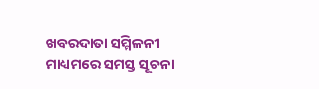ଖବରଦାତା ସମ୍ମିଳନୀ ମାଧ୍ୟମରେ ସମସ୍ତ ସୂଚନା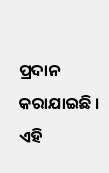ପ୍ରଦାନ କରାଯାଇଛି । ଏହି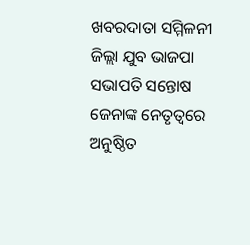ଖବରଦାତା ସମ୍ମିଳନୀ ଜିଲ୍ଲା ଯୁବ ଭାଜପା ସଭାପତି ସନ୍ତୋଷ ଜେନାଙ୍କ ନେତୃତ୍ୱରେ ଅନୁଷ୍ଠିତ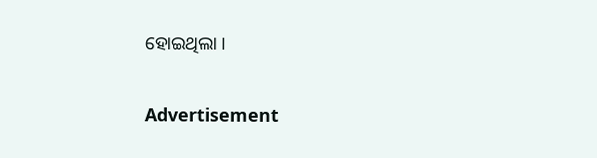ହୋଇଥିଲା ।

Advertisement